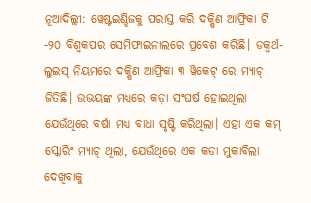ନୂଆଦିଲ୍ଲୀ: ୱେଷ୍ଟଇଣ୍ଡିଜକୁ ପରାସ୍ତ କରି ଦକ୍ଷିଣ ଆଫ୍ରିକା ଟି -୨୦ ବିଶ୍ୱକପର ସେମିଫାଇନାଲରେ ପ୍ରବେଶ କରିଛି। ଡକ୍ୱର୍ଥ-ଲୁଇସ୍ ନିୟମରେ ଦକ୍ଷିଣ ଆଫ୍ରିକା ୩ ୱିକେଟ୍ ରେ ମ୍ୟାଚ୍ ଜିତିଛି। ଉଭୟଙ୍କ ମଧ୍ୟରେ କଡ଼ା ସଂଘର୍ଷ ହୋଇଥିଲା ଯେଉଁଥିରେ ବର୍ଷା ମଧ୍ୟ ବାଧା ସୃଷ୍ଟି କରିଥିଲା। ଏହା ଏକ କମ୍ ସ୍କୋରିଂ ମ୍ୟାଚ୍ ଥିଲା, ଯେଉଁଥିରେ ଏକ କଡା ମୁକାବିଲା ଦେଖିବାକୁ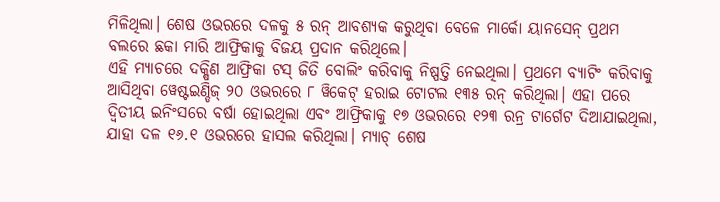ମିଳିଥିଲା। ଶେଷ ଓଭରରେ ଦଳକୁ ୫ ରନ୍ ଆବଶ୍ୟକ କରୁଥିବା ବେଳେ ମାର୍କୋ ୟାନସେନ୍ ପ୍ରଥମ ବଲରେ ଛକା ମାରି ଆଫ୍ରିକାକୁ ବିଜୟ ପ୍ରଦାନ କରିଥିଲେ।
ଏହି ମ୍ୟାଚରେ ଦକ୍ଷିଣ ଆଫ୍ରିକା ଟସ୍ ଜିତି ବୋଲିଂ କରିବାକୁ ନିଷ୍ପତ୍ତି ନେଇଥିଲା। ପ୍ରଥମେ ବ୍ୟାଟିଂ କରିବାକୁ ଆସିଥିବା ୱେଷ୍ଟଇଣ୍ଡିଜ୍ ୨୦ ଓଭରରେ ୮ ୱିକେଟ୍ ହରାଇ ଟୋଟଲ ୧୩୫ ରନ୍ କରିଥିଲା। ଏହା ପରେ ଦ୍ୱିତୀୟ ଇନିଂସରେ ବର୍ଷା ହୋଇଥିଲା ଏବଂ ଆଫ୍ରିକାକୁ ୧୭ ଓଭରରେ ୧୨୩ ରନ୍ର ଟାର୍ଗେଟ ଦିଆଯାଇଥିଲା, ଯାହା ଦଳ ୧୬.୧ ଓଭରରେ ହାସଲ କରିଥିଲା। ମ୍ୟାଚ୍ ଶେଷ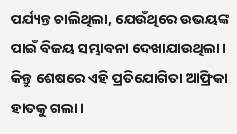ପର୍ଯ୍ୟନ୍ତ ଚାଲିଥିଲା, ଯେଉଁଥିରେ ଉଭୟଙ୍କ ପାଇଁ ବିଜୟ ସମ୍ଭାବନା ଦେଖାଯାଉଥିଲା। କିନ୍ତୁ ଶେଷରେ ଏହି ପ୍ରତିଯୋଗିତା ଆଫ୍ରିକା ହାତକୁ ଗଲା।